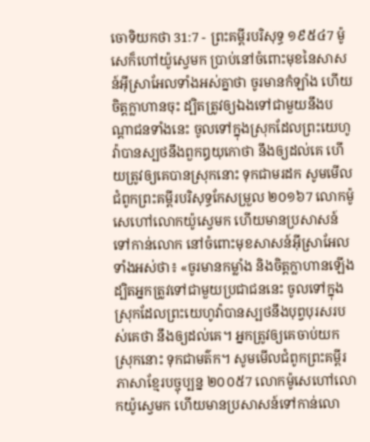ចោទិយកថា 31:7 - ព្រះគម្ពីរបរិសុទ្ធ ១៩៥៤7 ម៉ូសេក៏ហៅយ៉ូស្វេមក ប្រាប់នៅចំពោះមុខនៃសាសន៍អ៊ីស្រាអែលទាំងអស់គ្នាថា ចូរមានកំឡាំង ហើយចិត្តក្លាហានចុះ ដ្បិតត្រូវឲ្យឯងទៅជាមួយនឹងបណ្តាជនទាំងនេះ ចូលទៅក្នុងស្រុកដែលព្រះយេហូវ៉ាបានស្បថនឹងពួកឰយុកោថា នឹងឲ្យដល់គេ ហើយត្រូវឲ្យគេបានស្រុកនោះ ទុកជាមរដក សូមមើលជំពូកព្រះគម្ពីរបរិសុទ្ធកែសម្រួល ២០១៦7 លោកម៉ូសេហៅលោកយ៉ូស្វេមក ហើយមានប្រសាសន៍ទៅកាន់លោក នៅចំពោះមុខសាសន៍អ៊ីស្រាអែលទាំងអស់ថា៖ «ចូរមានកម្លាំង និងចិត្តក្លាហានឡើង ដ្បិតអ្នកត្រូវទៅជាមួយប្រជាជននេះ ចូលទៅក្នុងស្រុកដែលព្រះយេហូវ៉ាបានស្បថនឹងបុព្វបុរសរបស់គេថា នឹងឲ្យដល់គេ។ អ្នកត្រូវឲ្យគេចាប់យកស្រុកនោះ ទុកជាមត៌ក។ សូមមើលជំពូកព្រះគម្ពីរភាសាខ្មែរបច្ចុប្បន្ន ២០០៥7 លោកម៉ូសេហៅលោកយ៉ូស្វេមក ហើយមានប្រសាសន៍ទៅកាន់លោ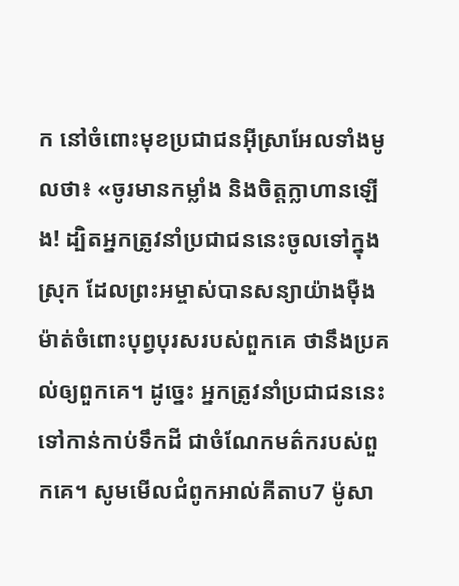ក នៅចំពោះមុខប្រជាជនអ៊ីស្រាអែលទាំងមូលថា៖ «ចូរមានកម្លាំង និងចិត្តក្លាហានឡើង! ដ្បិតអ្នកត្រូវនាំប្រជាជននេះចូលទៅក្នុងស្រុក ដែលព្រះអម្ចាស់បានសន្យាយ៉ាងម៉ឺងម៉ាត់ចំពោះបុព្វបុរសរបស់ពួកគេ ថានឹងប្រគល់ឲ្យពួកគេ។ ដូច្នេះ អ្នកត្រូវនាំប្រជាជននេះទៅកាន់កាប់ទឹកដី ជាចំណែកមត៌ករបស់ពួកគេ។ សូមមើលជំពូកអាល់គីតាប7 ម៉ូសា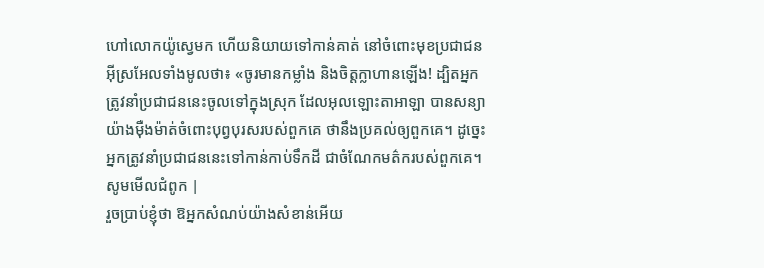ហៅលោកយ៉ូស្វេមក ហើយនិយាយទៅកាន់គាត់ នៅចំពោះមុខប្រជាជនអ៊ីស្រអែលទាំងមូលថា៖ «ចូរមានកម្លាំង និងចិត្តក្លាហានឡើង! ដ្បិតអ្នកត្រូវនាំប្រជាជននេះចូលទៅក្នុងស្រុក ដែលអុលឡោះតាអាឡា បានសន្យាយ៉ាងម៉ឺងម៉ាត់ចំពោះបុព្វបុរសរបស់ពួកគេ ថានឹងប្រគល់ឲ្យពួកគេ។ ដូច្នេះ អ្នកត្រូវនាំប្រជាជននេះទៅកាន់កាប់ទឹកដី ជាចំណែកមត៌ករបស់ពួកគេ។ សូមមើលជំពូក |
រួចប្រាប់ខ្ញុំថា ឱអ្នកសំណប់យ៉ាងសំខាន់អើយ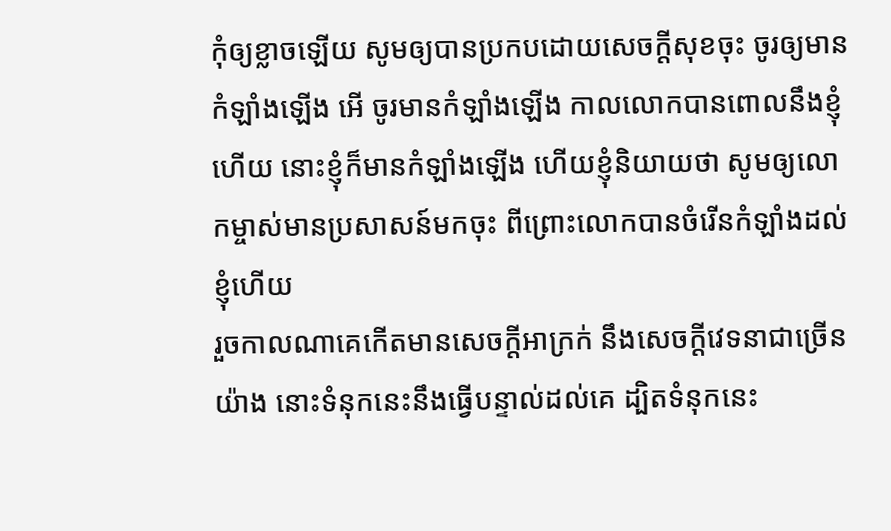កុំឲ្យខ្លាចឡើយ សូមឲ្យបានប្រកបដោយសេចក្ដីសុខចុះ ចូរឲ្យមានកំឡាំងឡើង អើ ចូរមានកំឡាំងឡើង កាលលោកបានពោលនឹងខ្ញុំហើយ នោះខ្ញុំក៏មានកំឡាំងឡើង ហើយខ្ញុំនិយាយថា សូមឲ្យលោកម្ចាស់មានប្រសាសន៍មកចុះ ពីព្រោះលោកបានចំរើនកំឡាំងដល់ខ្ញុំហើយ
រួចកាលណាគេកើតមានសេចក្ដីអាក្រក់ នឹងសេចក្ដីវេទនាជាច្រើនយ៉ាង នោះទំនុកនេះនឹងធ្វើបន្ទាល់ដល់គេ ដ្បិតទំនុកនេះ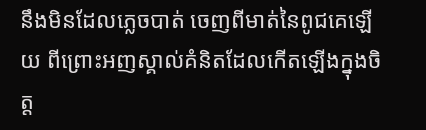នឹងមិនដែលភ្លេចបាត់ ចេញពីមាត់នៃពូជគេឡើយ ពីព្រោះអញស្គាល់គំនិតដែលកើតឡើងក្នុងចិត្ត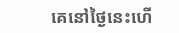គេនៅថ្ងៃនេះហើ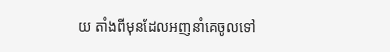យ តាំងពីមុនដែលអញនាំគេចូលទៅ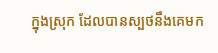ក្នុងស្រុក ដែលបានស្បថនឹងគេមក